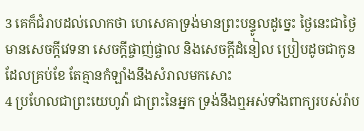3 គេក៏ជំរាបដល់លោកថា ហេសេគាទ្រង់មានព្រះបន្ទូលដូច្នេះ ថ្ងៃនេះជាថ្ងៃមានសេចក្ដីវេទនា សេចក្ដីផ្ចាញ់ផ្ចាល និងសេចក្ដីដំនៀល ប្រៀបដូចជាកូនដែលគ្រប់ខែ តែគ្មានកំឡាំងនឹងសំរាលមកសោះ
4 ប្រហែលជាព្រះយេហូវ៉ា ជាព្រះនៃអ្នក ទ្រង់នឹងឮអស់ទាំងពាក្យរបស់រ៉ាប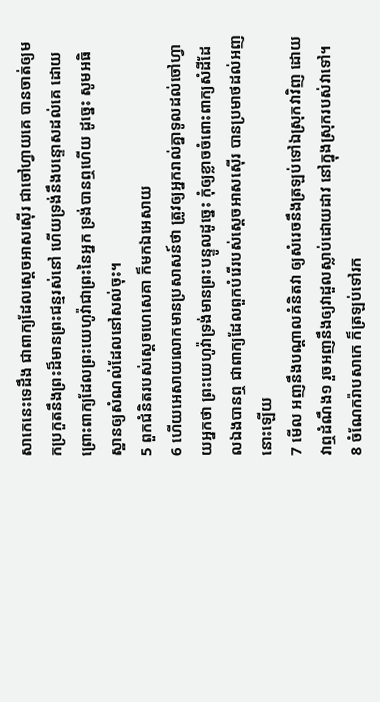សាកេនេះទេដឹង ជាពាក្យដែលស្តេចអាសស៊ើរ ជាចៅហ្វាយគេ បានចាត់ឲ្យមកប្រកួតនឹងព្រះដ៏មានព្រះជន្មរស់នៅ ហើយទ្រង់នឹងបន្ទោសដល់គេ ដោយព្រោះពាក្យដែលព្រះយេហូវ៉ាជាព្រះនៃអ្នក ទ្រង់បានឮហើយ ដូច្នេះ សូមអធិស្ឋានឲ្យសំណល់ដែលនៅសល់ចុះ។
5 ពួកជំនិតរបស់ស្តេចហេសេគា ក៏មកឯអេសាយ
6 ហើយអេសាយលោកមានប្រសាសន៍ថា ត្រូវឲ្យអ្នករាល់គ្នាទូលដល់ចៅហ្វាយអ្នកថា ព្រះយេហូវ៉ាទ្រង់មានព្រះបន្ទូលដូច្នេះ កុំឲ្យខ្លាចចំពោះពាក្យសំដីដែលឯងបានឮ ជាពាក្យដែលពួកបំរើរបស់ស្តេចអាសស៊ើរ បានប្រមាថដល់អញនោះឡើយ
7 មើល អញនឹងបណ្តាលគំនិតវា ឲ្យសំរេចនឹងត្រឡប់ទៅឯស្រុកវាវិញ ដោយវាឮដំណឹង១ រួចអញនឹងឲ្យវាដួលស្លាប់ដោយដាវ នៅក្នុងស្រុករបស់វាទៅ។
8 ចំណែករ៉ាបសាកេ ក៏ត្រឡប់ទៅរក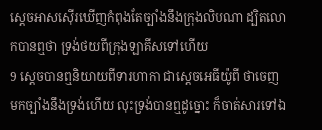ស្តេចអាសស៊ើរឃើញកំពុងតែច្បាំងនឹងក្រុងលិបណា ដ្បិតលោកបានឮថា ទ្រង់ថយពីក្រុងឡាគីសទៅហើយ
9 ស្តេចបានឮនិយាយពីទារហាកា ជាស្តេចអេធីយ៉ូពី ថាចេញមកច្បាំងនឹងទ្រង់ហើយ លុះទ្រង់បានឮដូច្នោះ ក៏ចាត់សារទៅឯ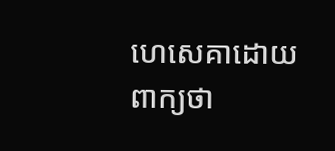ហេសេគាដោយពាក្យថា